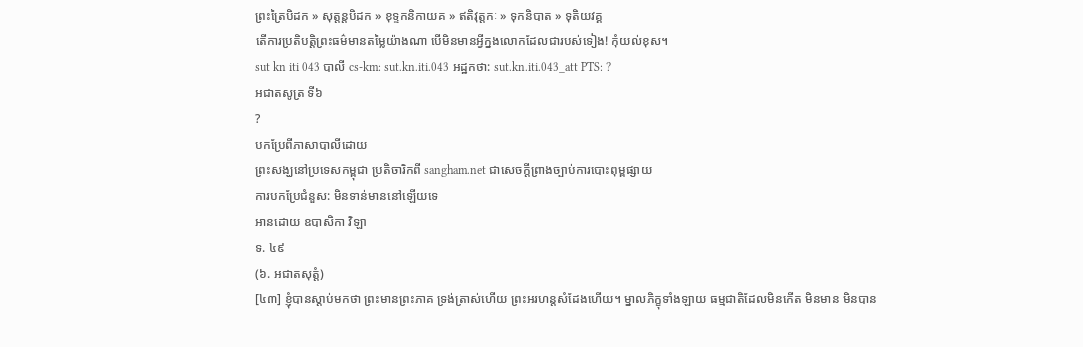ព្រះត្រៃបិដក » សុត្តន្តបិដក » ខុទ្ទកនិកាយគ » ឥតិវុត្តកៈ » ទុកនិបាត » ទុតិយវគ្គ
តើការប្រតិបត្តិព្រះធម៌មានតម្លៃយ៉ាងណា បើមិនមានអ្វីក្នងលោកដែលជារបស់ទៀង! កុំយល់ខុស។
sut kn iti 043 បាលី cs-km: sut.kn.iti.043 អដ្ឋកថា: sut.kn.iti.043_att PTS: ?
អជាតសូត្រ ទី៦
?
បកប្រែពីភាសាបាលីដោយ
ព្រះសង្ឃនៅប្រទេសកម្ពុជា ប្រតិចារិកពី sangham.net ជាសេចក្តីព្រាងច្បាប់ការបោះពុម្ពផ្សាយ
ការបកប្រែជំនួស: មិនទាន់មាននៅឡើយទេ
អានដោយ ឧបាសិកា វិឡា
ទ. ៤៩
(៦. អជាតសុត្តំ)
[៤៣] ខ្ញុំបានស្ដាប់មកថា ព្រះមានព្រះភាគ ទ្រង់ត្រាស់ហើយ ព្រះអរហន្តសំដែងហើយ។ ម្នាលភិក្ខុទាំងឡាយ ធម្មជាតិដែលមិនកើត មិនមាន មិនបាន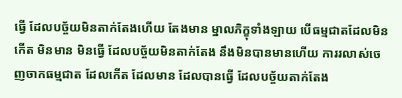ធ្វើ ដែលបច្ច័យមិនតាក់តែងហើយ តែងមាន ម្នាលភិក្ខុទាំងឡាយ បើធម្មជាតដែលមិនកើត មិនមាន មិនធ្វើ ដែលបច្ច័យមិនតាក់តែង នឹងមិនបានមានហើយ ការរលាស់ចេញចាកធម្មជាត ដែលកើត ដែលមាន ដែលបានធ្វើ ដែលបច្ច័យតាក់តែង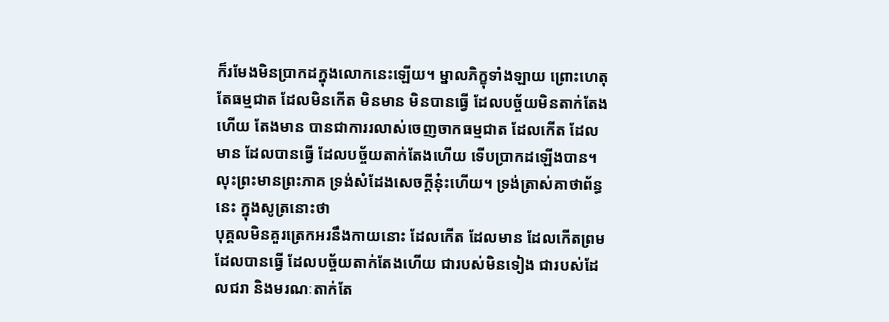ក៏រមែងមិនប្រាកដក្នុងលោកនេះឡើយ។ ម្នាលភិក្ខុទាំងឡាយ ព្រោះហេតុតែធម្មជាត ដែលមិនកើត មិនមាន មិនបានធ្វើ ដែលបច្ច័យមិនតាក់តែងហើយ តែងមាន បានជាការរលាស់ចេញចាកធម្មជាត ដែលកើត ដែលមាន ដែលបានធ្វើ ដែលបច្ច័យតាក់តែងហើយ ទើបប្រាកដឡើងបាន។
លុះព្រះមានព្រះភាគ ទ្រង់សំដែងសេចក្ដីនុ៎ះហើយ។ ទ្រង់ត្រាស់គាថាព័ន្ធនេះ ក្នុងសូត្រនោះថា
បុគ្គលមិនគួរត្រេកអរនឹងកាយនោះ ដែលកើត ដែលមាន ដែលកើតព្រម ដែលបានធ្វើ ដែលបច្ច័យតាក់តែងហើយ ជារបស់មិនទៀង ជារបស់ដែលជរា និងមរណៈតាក់តែ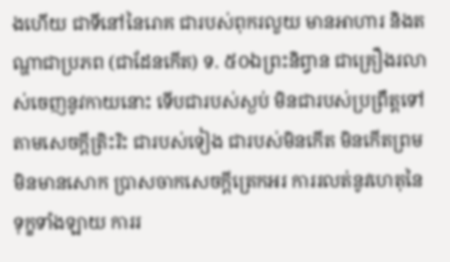ងហើយ ជាទីនៅនៃរោគ ជារបស់ពុករលួយ មានអាហារ និងតណ្ហាជាប្រភព (ជាដែនកើត) ទ. ៥០ឯព្រះនិព្វាន ជាគ្រឿងរលាស់ចេញនូវកាយនោះ ទើបជារបស់ស្ងប់ មិនជារបស់ប្រព្រឹត្តទៅតាមសេចក្ដីត្រិះរិះ ជារបស់ទៀង ជារបស់មិនកើត មិនកើតព្រម មិនមានសោក ប្រាសចាកសេចក្ដីត្រេកអរ ការរលត់នូវហេតុនៃទុក្ខទាំងឡាយ ការរ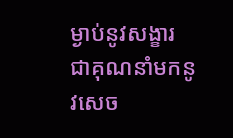ម្ងាប់នូវសង្ខារ ជាគុណនាំមកនូវសេច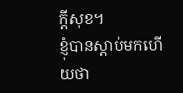ក្ដីសុខ។
ខ្ញុំបានស្ដាប់មកហើយថា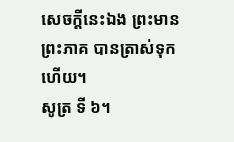សេចក្ដីនេះឯង ព្រះមានព្រះភាគ បានត្រាស់ទុកហើយ។
សូត្រ ទី ៦។